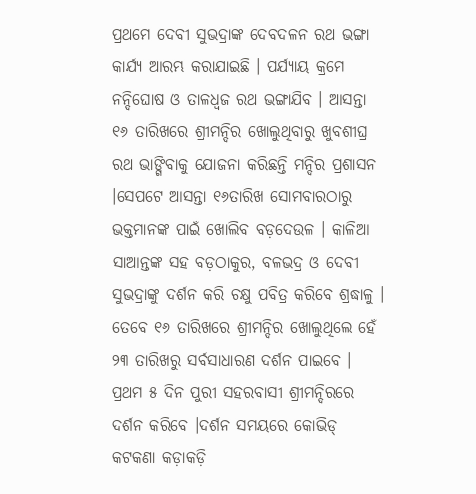ପ୍ରଥମେ ଦେବୀ ସୁଭଦ୍ରାଙ୍କ ଦେବଦଳନ ରଥ ଭଙ୍ଗା କାର୍ଯ୍ୟ ଆରମ୍ଭ କରାଯାଇଛି । ପର୍ଯ୍ୟାୟ କ୍ରମେ ନନ୍ଦିଘୋଷ ଓ ତାଳଧ୍ବଜ ରଥ ଭଙ୍ଗାଯିବ । ଆସନ୍ତା ୧୬ ତାରିଖରେ ଶ୍ରୀମନ୍ଦିର ଖୋଲୁଥିବାରୁ ଖୁବଶୀଘ୍ର ରଥ ଭାଙ୍ଗିବାକୁ ଯୋଜନା କରିଛନ୍ତି ମନ୍ଦିର ପ୍ରଶାସନ ।ସେପଟେ ଆସନ୍ତା ୧୬ତାରିଖ ସୋମବାରଠାରୁ ଭକ୍ତମାନଙ୍କ ପାଇଁ ଖୋଲିବ ବଡ଼ଦେଉଳ । କାଳିଆ ସାଆନ୍ତଙ୍କ ସହ ବଡ଼ଠାକୁର, ବଳଭଦ୍ର ଓ ଦେବୀ ସୁଭଦ୍ରାଙ୍କୁ ଦର୍ଶନ କରି ଚକ୍ଷୁ ପବିତ୍ର କରିବେ ଶ୍ରଦ୍ଧାଳୁ । ତେବେ ୧୬ ତାରିଖରେ ଶ୍ରୀମନ୍ଦିର ଖୋଲୁଥିଲେ ହେଁ ୨୩ ତାରିଖରୁ ସର୍ବସାଧାରଣ ଦର୍ଶନ ପାଇବେ ।
ପ୍ରଥମ ୫ ଦିନ ପୁରୀ ସହରବାସୀ ଶ୍ରୀମନ୍ଦିରରେ ଦର୍ଶନ କରିବେ ।ଦର୍ଶନ ସମୟରେ କୋଭିଡ୍ କଟକଣା କଡ଼ାକଡ଼ି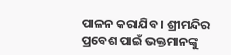ପାଳନ କରାଯିବ । ଶ୍ରୀମନ୍ଦିର ପ୍ରବେଶ ପାଇଁ ଭକ୍ତମାନଙ୍କୁ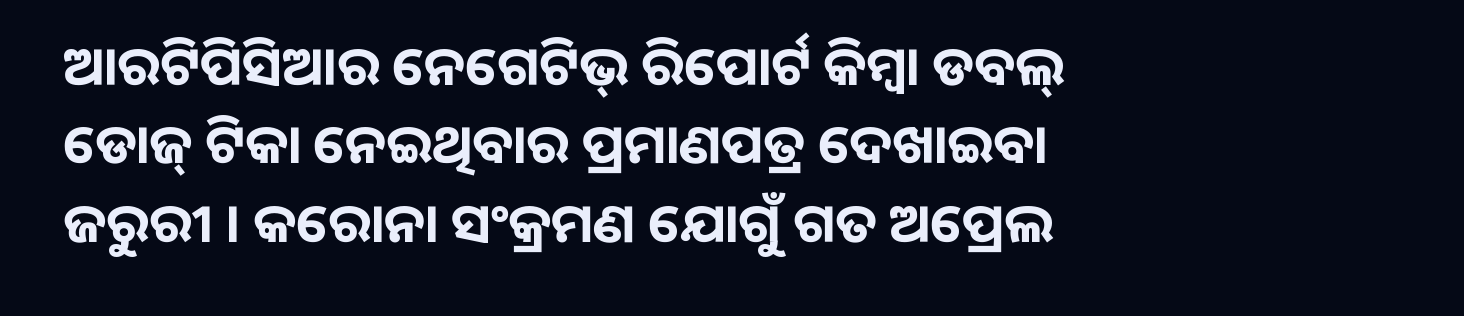ଆରଟିପିସିଆର ନେଗେଟିଭ୍ ରିପୋର୍ଟ କିମ୍ବା ଡବଲ୍ ଡୋଜ୍ ଟିକା ନେଇଥିବାର ପ୍ରମାଣପତ୍ର ଦେଖାଇବା ଜରୁରୀ । କରୋନା ସଂକ୍ରମଣ ଯୋଗୁଁ ଗତ ଅପ୍ରେଲ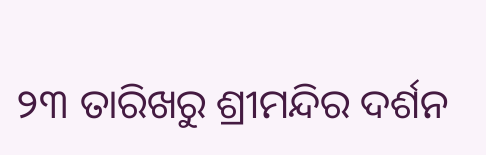୨୩ ତାରିଖରୁ ଶ୍ରୀମନ୍ଦିର ଦର୍ଶନ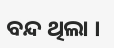ବନ୍ଦ ଥିଲା ।